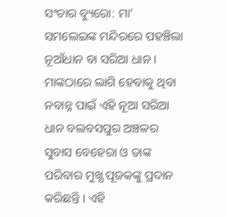ସଂଚାର ବ୍ୟୁରୋ: ମା’ ସମଲେଇଙ୍କ ମନ୍ଦିରରେ ପହଞ୍ଚିଲା ନୂଆଁଧାନ ବା ସରିଆ ଧାନ । ମାଙ୍କଠାରେ ଲାଗି ହେବାକୁ ଥିବା ନବାନ୍ନ ପାଇଁ ଏହି ନୂଆ ସରିଆ ଧାନ ବଲବସପୁର ଅଞ୍ଚଳର ସୁବାସ ବେହେରା ଓ ତାଙ୍କ ପରିବାର ମୁଖ୍ଯ ପୂଜକଙ୍କୁ ପ୍ରଦାନ କରିଛନ୍ତି । ଏହି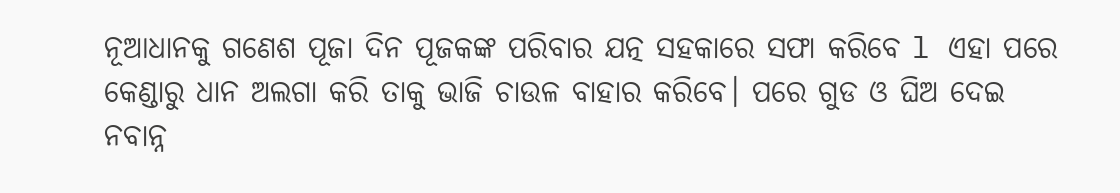ନୂଆଧାନକୁ ଗଣେଶ ପୂଜା ଦିନ ପୂଜକଙ୍କ ପରିବାର ଯତ୍ନ ସହକାରେ ସଫା କରିବେ l ଏହା ପରେ କେଣ୍ଡାରୁ ଧାନ ଅଲଗା କରି ତାକୁ ଭାଜି ଚାଉଳ ବାହାର କରିବେ। ପରେ ଗୁଡ ଓ ଘିଅ ଦେଇ ନବାନ୍ନ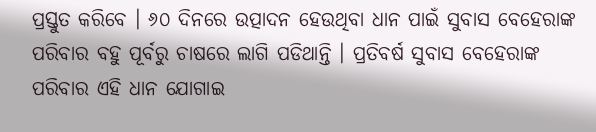ପ୍ରସ୍ତୁତ କରିବେ । ୬୦ ଦିନରେ ଉତ୍ପାଦନ ହେଉଥିବା ଧାନ ପାଇଁ ସୁବାସ ବେହେରାଙ୍କ ପରିବାର ବହୁ ପୂର୍ବରୁ ଚାଷରେ ଲାଗି ପଡିଥାନ୍ତି । ପ୍ରତିବର୍ଷ ସୁବାସ ବେହେରାଙ୍କ ପରିବାର ଏହି ଧାନ ଯୋଗାଇ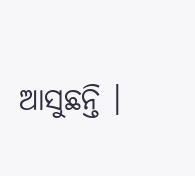ଆସୁଛନ୍ତି ।